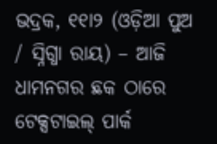ଭଦ୍ରକ, ୧୧ା୨ (ଓଡ଼ିଆ ପୁଅ / ସ୍ନିଗ୍ଧା ରାୟ) – ଆଜି ଧାମନଗର ଛକ ଠାରେ ଟେକ୍ସଟାଇଲ୍ ପାର୍କ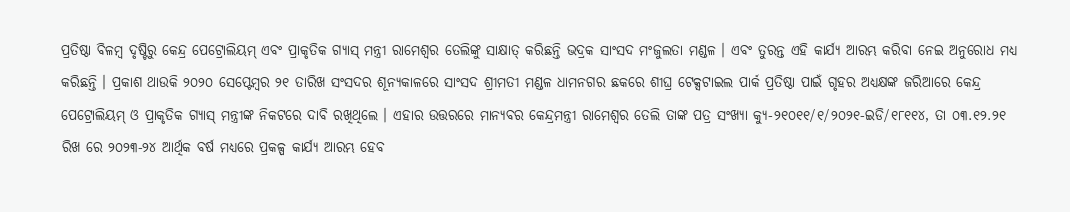ପ୍ରତିଷ୍ଠା ବିଳମ୍ବ ଦୃଷ୍ଟିରୁ କେନ୍ଦ୍ର ପେଟ୍ରୋଲିୟମ୍ ଏବଂ ପ୍ରାକୃତିକ ଗ୍ୟାସ୍ ମନ୍ତ୍ରୀ ରାମେଶ୍ୱର ତେଲିଙ୍କୁ ସାକ୍ଷାତ୍ କରିଛନ୍ତି ଭଦ୍ରକ ସାଂସଦ ମଂଜୁଲତା ମଣ୍ଡଳ । ଏବଂ ତୁରନ୍ତ ଏହି କାର୍ଯ୍ୟ ଆରମ୍ଭ କରିବା ନେଇ ଅନୁରୋଧ ମଧ୍ୟ କରିଛନ୍ତି । ପ୍ରକାଶ ଥାଉକି ୨୦୨୦ ସେପ୍ଟେମ୍ବର ୨୧ ତାରିଖ ସଂସଦର ଶୂନ୍ୟକାଳରେ ସାଂସଦ ଶ୍ରୀମତୀ ମଣ୍ଡଳ ଧାମନଗର ଛକରେ ଶୀଘ୍ର ଟେକ୍ସଟାଇଲ ପାର୍କ ପ୍ରତିଷ୍ଠା ପାଇଁ ଗୃହର ଅଧ୍ୟକ୍ଷଙ୍କ ଜରିଆରେ କେନ୍ଦ୍ର ପେଟ୍ରୋଲିୟମ୍ ଓ ପ୍ରାକୃତିକ ଗ୍ୟାସ୍ ମନ୍ତ୍ରୀଙ୍କ ନିକଟରେ ଦାବି ରଖିଥିଲେ । ଏହାର ଉତ୍ତରରେ ମାନ୍ୟବର କେନ୍ଦ୍ରମନ୍ତ୍ରୀ ରାମେଶ୍ୱର ତେଲି ତାଙ୍କ ପତ୍ର ସଂଖ୍ୟା କ୍ୟୁ-୨୧୦୧୧/୧/୨୦୨୧-ଇଡି/୧୮୧୧୪, ତା ୦୩.୧୨.୨୧ ରିଖ ରେ ୨୦୨୩-୨୪ ଆର୍ଥିକ ବର୍ଷ ମଧ୍ୟରେ ପ୍ରକଳ୍ପ କାର୍ଯ୍ୟ ଆରମ୍ଭ ହେବ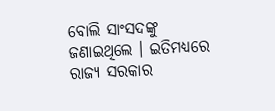ବୋଲି ସାଂସଦଙ୍କୁ ଜଣାଇଥିଲେ । ଇତିମଧ୍ୟରେ ରାଜ୍ୟ ସରକାର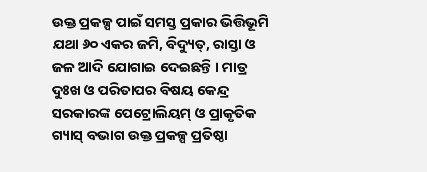ଉକ୍ତ ପ୍ରକଳ୍ପ ପାଇଁ ସମସ୍ତ ପ୍ରକାର ଭିତ୍ତିଭୂମି ଯଥା ୬୦ ଏକର ଜମି, ବିଦ୍ୟୁତ୍, ରାସ୍ତା ଓ ଜଳ ଆଦି ଯୋଗାଇ ଦେଇଛନ୍ତି । ମାତ୍ର ଦୁଃଖ ଓ ପରିତାପର ବିଷୟ କେନ୍ଦ୍ର ସରକାରଙ୍କ ପେଟ୍ରୋଲିୟମ୍ ଓ ପ୍ରାକୃତିକ ଗ୍ୟାସ୍ ବଭାଗ ଉକ୍ତ ପ୍ରକଳ୍ପ ପ୍ରତିଷ୍ଠା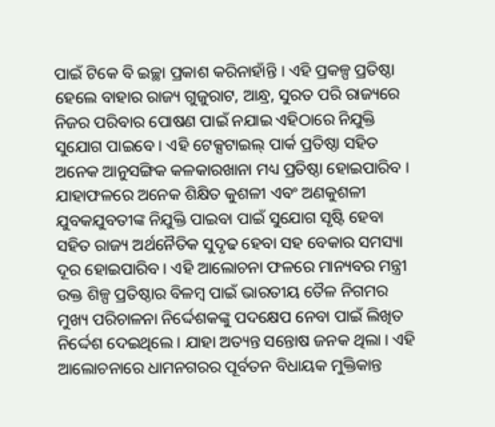ପାଇଁ ଟିକେ ବି ଇଚ୍ଛା ପ୍ରକାଶ କରିନାହାଁନ୍ତି । ଏହି ପ୍ରକଳ୍ପ ପ୍ରତିଷ୍ଠା ହେଲେ ବାହାର ରାଜ୍ୟ ଗୁଜୁରାଟ, ଆନ୍ଧ୍ର, ସୁରତ ପରି ରାଜ୍ୟରେ ନିଜର ପରିବାର ପୋଷଣ ପାଇଁ ନଯାଇ ଏହିଠାରେ ନିଯୁକ୍ତି ସୁଯୋଗ ପାଇବେ । ଏହି ଟେକ୍ସଟାଇଲ୍ ପାର୍କ ପ୍ରତିଷ୍ଠା ସହିତ ଅନେକ ଆନୁସଙ୍ଗିକ କଳକାରଖାନା ମଧ୍ୟ ପ୍ରତିଷ୍ଠା ହୋଇପାରିବ । ଯାହାଫଳରେ ଅନେକ ଶିକ୍ଷିତ କୁଶଳୀ ଏବଂ ଅଣକୁଶଳୀ ଯୁବକଯୁବତୀଙ୍କ ନିଯୁକ୍ତି ପାଇବା ପାଇଁ ସୁଯୋଗ ସୃଷ୍ଟି ହେବା ସହିତ ରାଜ୍ୟ ଅର୍ଥନୈତିକ ସୁଦୃଢ ହେବା ସହ ବେକାର ସମସ୍ୟା ଦୂର ହୋଇପାରିବ । ଏହି ଆଲୋଚନା ଫଳରେ ମାନ୍ୟବର ମନ୍ତ୍ରୀ ଉକ୍ତ ଶିଳ୍ପ ପ୍ରତିଷ୍ଠାର ବିଳମ୍ବ ପାଇଁ ଭାରତୀୟ ତୈଳ ନିଗମର ମୁଖ୍ୟ ପରିଚାଳନା ନିର୍ଦ୍ଦେଶକଙ୍କୁ ପଦକ୍ଷେପ ନେବା ପାଇଁ ଲିଖିତ ନିର୍ଦ୍ଦେଶ ଦେଇଥିଲେ । ଯାହା ଅତ୍ୟନ୍ତ ସନ୍ତୋଷ ଜନକ ଥିଲା । ଏହି ଆଲୋଚନାରେ ଧାମନଗରର ପୂର୍ବତନ ବିଧାୟକ ମୁକ୍ତିକାନ୍ତ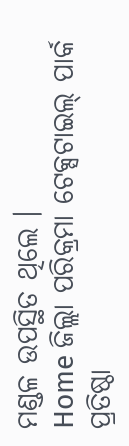ମଣ୍ଡଳ ଉପସ୍ଥିତ ଥିଲେ ।
Home ଜିଲ୍ଲା ପରିକ୍ରମା ଟେକ୍ସଟାଇଲ୍ ପାର୍କ ପ୍ରତିଷ୍ଠା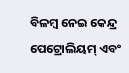ବିଳମ୍ବ ନେଇ କେନ୍ଦ୍ର ପେଟ୍ରୋଲିୟମ୍ ଏବଂ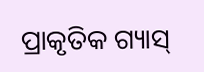ପ୍ରାକୃତିକ ଗ୍ୟାସ୍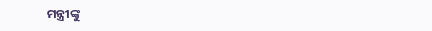ମନ୍ତ୍ରୀଙ୍କୁ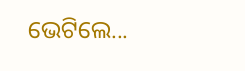ଭେଟିଲେ...